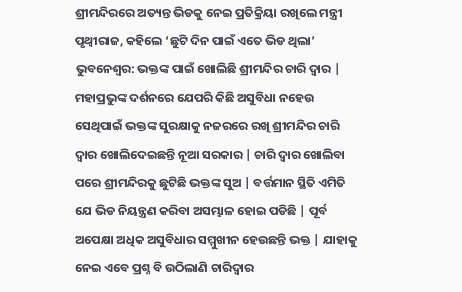ଶ୍ରୀମନ୍ଦିରରେ ଅତ୍ୟନ୍ତ ଭିଡକୁ ନେଇ ପ୍ରତିକ୍ରିୟା ରଖିଲେ ମନ୍ତ୍ରୀ ପୃଥ୍ବୀରାଜ, କହିଲେ ‘ଛୁଟି ଦିନ ପାଇଁ ଏତେ ଭିଡ ଥିଲା’
ଭୁବନେଶ୍ୱର: ଭକ୍ତଙ୍କ ପାଇଁ ଖୋଲିଛି ଶ୍ରୀମନ୍ଦିର ଚାରି ଦ୍ୱାର | ମହାପ୍ରଭୁଙ୍କ ଦର୍ଶନରେ ଯେପରି କିଛି ଅସୁବିଧା ନହେଉ ସେଥିପାଇଁ ଭକ୍ତଙ୍କ ସୁରକ୍ଷାକୁ ନଜରରେ ରଖି ଶ୍ରୀମନ୍ଦିର ଚାରି ଦ୍ୱାର ଖୋଲିଦେଇଛନ୍ତି ନୂଆ ସରକାର | ଚାରି ଦ୍ୱାର ଖୋଲିବା ପରେ ଶ୍ରୀମନ୍ଦିରକୁ ଛୁଟିଛି ଭକ୍ତଙ୍କ ସୁଅ | ବର୍ତ୍ତମାନ ସ୍ଥିତି ଏମିତି ଯେ ଭିଡ ନିୟନ୍ତ୍ରଣ କରିବା ଅସମ୍ଭାଳ ହୋଇ ପଡିଛି | ପୂର୍ବ ଅପେକ୍ଷା ଅଧିକ ଅସୁବିଧାର ସମ୍ମୁଖୀନ ହେଉଛନ୍ତି ଭକ୍ତ | ଯାହାକୁ ନେଇ ଏବେ ପ୍ରଶ୍ନ ବି ଉଠିଲାଣି ଚାରିଦ୍ୱାର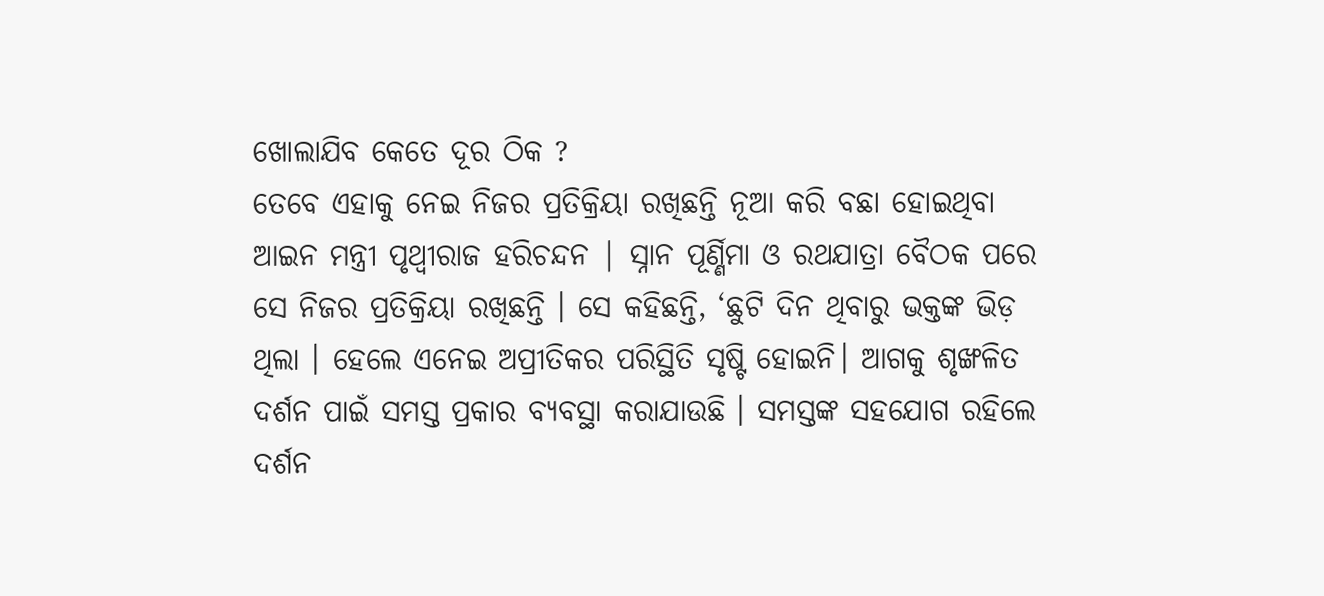ଖୋଲାଯିବ କେତେ ଦୂର ଠିକ ?
ତେବେ ଏହାକୁ ନେଇ ନିଜର ପ୍ରତିକ୍ରିୟା ରଖିଛନ୍ତି ନୂଆ କରି ବଛା ହୋଇଥିବା ଆଇନ ମନ୍ତ୍ରୀ ପୃଥ୍ବୀରାଜ ହରିଚନ୍ଦନ | ସ୍ନାନ ପୂର୍ଣ୍ଣିମା ଓ ରଥଯାତ୍ରା ବୈଠକ ପରେ ସେ ନିଜର ପ୍ରତିକ୍ରିୟା ରଖିଛନ୍ତି । ସେ କହିଛନ୍ତି, ‘ଛୁଟି ଦିନ ଥିବାରୁ ଭକ୍ତଙ୍କ ଭିଡ଼ ଥିଲା । ହେଲେ ଏନେଇ ଅପ୍ରୀତିକର ପରିସ୍ଥିତି ସୃଷ୍ଟି ହୋଇନି। ଆଗକୁ ଶୃଙ୍ଖଳିତ ଦର୍ଶନ ପାଇଁ ସମସ୍ତ ପ୍ରକାର ବ୍ୟବସ୍ଥା କରାଯାଉଛି । ସମସ୍ତଙ୍କ ସହଯୋଗ ରହିଲେ ଦର୍ଶନ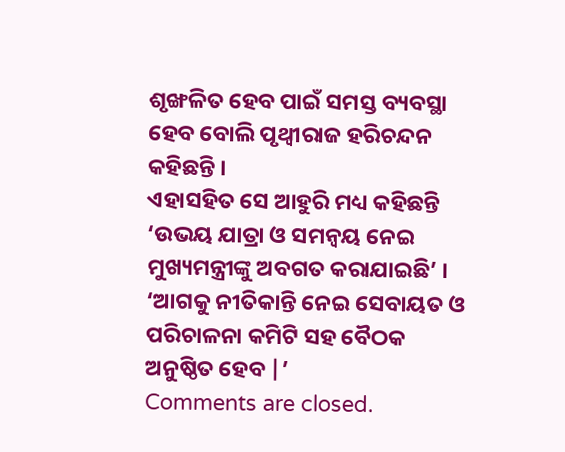ଶୃଙ୍ଖଳିତ ହେବ ପାଇଁ ସମସ୍ତ ବ୍ୟବସ୍ଥା ହେବ ବୋଲି ପୃଥ୍ବୀରାଜ ହରିଚନ୍ଦନ କହିଛନ୍ତି ।
ଏହାସହିତ ସେ ଆହୁରି ମଧ୍ୟ କହିଛନ୍ତି ‘ଉଭୟ ଯାତ୍ରା ଓ ସମନ୍ବୟ ନେଇ ମୁଖ୍ୟମନ୍ତ୍ରୀଙ୍କୁ ଅବଗତ କରାଯାଇଛି’ । ‘ଆଗକୁ ନୀତିକାନ୍ତି ନେଇ ସେବାୟତ ଓ ପରିଚାଳନା କମିଟି ସହ ବୈଠକ ଅନୁଷ୍ଠିତ ହେବ |’
Comments are closed.